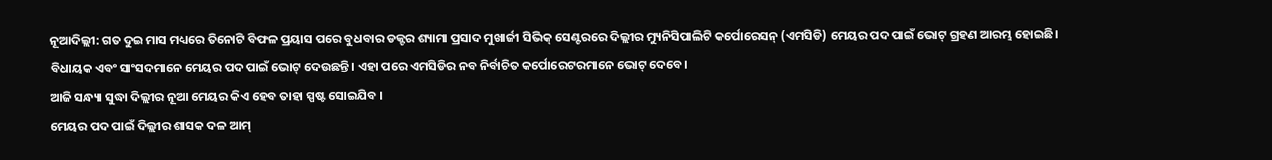ନୂଆଦିଲ୍ଲୀ: ଗତ ଦୁଇ ମାସ ମଧ୍ୟରେ ତିନୋଟି ବିଫଳ ପ୍ରୟାସ ପରେ ବୁଧବାର ଡକ୍ଟର ଶ୍ୟାମା ପ୍ରସାଦ ମୁଖାର୍ଜୀ ସିଭିକ୍ ସେଣ୍ଟରରେ ଦିଲ୍ଲୀର ମ୍ୟୁନିସିପାଲିଟି କର୍ପୋରେସନ୍ (ଏମସିଡି) ମେୟର ପଦ ପାଇଁ ଭୋଟ୍ ଗ୍ରହଣ ଆରମ୍ଭ ହୋଇଛି।
ବିଧାୟକ ଏବଂ ସାଂସଦମାନେ ମେୟର ପଦ ପାଇଁ ଭୋଟ୍ ଦେଉଛନ୍ତି। ଏହା ପରେ ଏମସିଡିର ନବ ନିର୍ବାଚିତ କର୍ପୋରେଟରମାନେ ଭୋଟ୍ ଦେବେ।
ଆଜି ସନ୍ଧ୍ୟା ସୁଦ୍ଧା ଦିଲ୍ଲୀର ନୂଆ ମେୟର କିଏ ହେବ ତାହା ସ୍ପଷ୍ଟ ସୋଇଯିବ ।
ମେୟର ପଦ ପାଇଁ ଦିଲ୍ଲୀର ଶାସକ ଦଳ ଆମ୍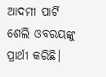ଆଦମୀ ପାର୍ଟି ଶେଲି ଓବରୟଙ୍କୁ ପ୍ରାର୍ଥୀ କରିଛି।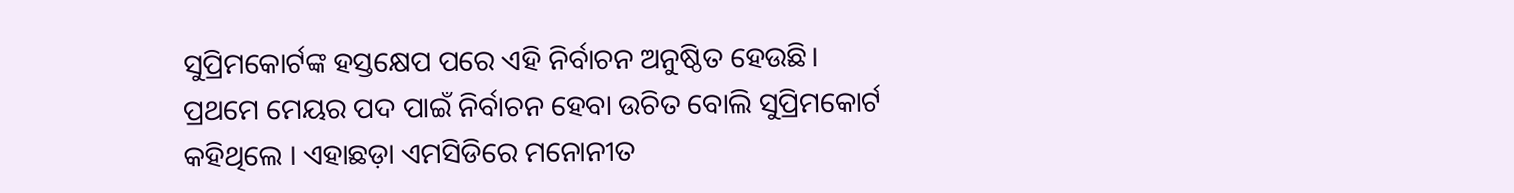ସୁପ୍ରିମକୋର୍ଟଙ୍କ ହସ୍ତକ୍ଷେପ ପରେ ଏହି ନିର୍ବାଚନ ଅନୁଷ୍ଠିତ ହେଉଛି। ପ୍ରଥମେ ମେୟର ପଦ ପାଇଁ ନିର୍ବାଚନ ହେବା ଉଚିତ ବୋଲି ସୁପ୍ରିମକୋର୍ଟ କହିଥିଲେ । ଏହାଛଡ଼ା ଏମସିଡିରେ ମନୋନୀତ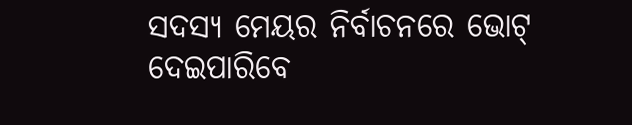ସଦସ୍ୟ ମେୟର ନିର୍ବାଚନରେ ଭୋଟ୍ ଦେଇପାରିବେ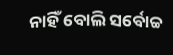ନାହିଁ ବୋଲି ସର୍ବୋଚ୍ଚ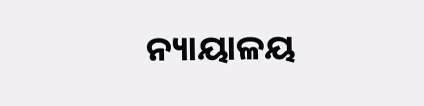ନ୍ୟାୟାଳୟ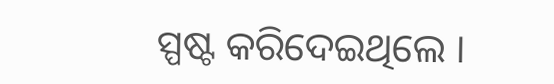ସ୍ପଷ୍ଟ କରିଦେଇଥିଲେ ।